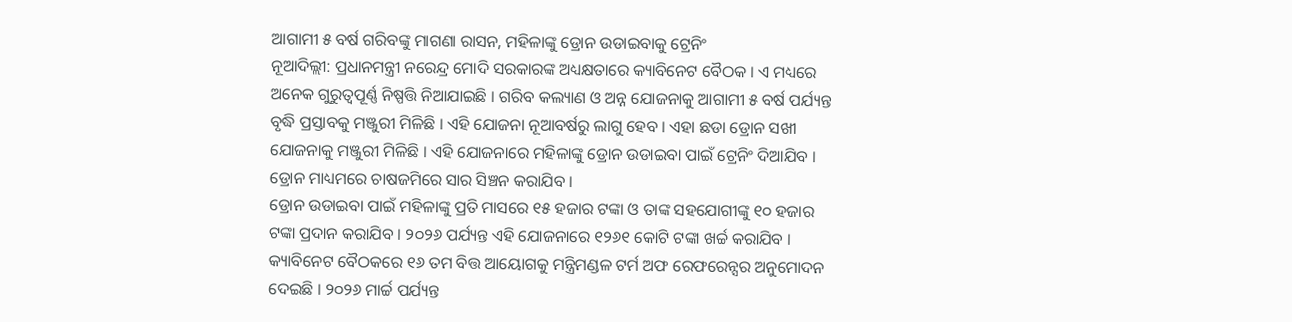ଆଗାମୀ ୫ ବର୍ଷ ଗରିବଙ୍କୁ ମାଗଣା ରାସନ, ମହିଳାଙ୍କୁ ଡ୍ରୋନ ଉଡାଇବାକୁ ଟ୍ରେନିଂ
ନୂଆଦିଲ୍ଲୀ: ପ୍ରଧାନମନ୍ତ୍ରୀ ନରେନ୍ଦ୍ର ମୋଦି ସରକାରଙ୍କ ଅଧ୍ୟକ୍ଷତାରେ କ୍ୟାବିନେଟ ବୈଠକ । ଏ ମଧ୍ୟରେ ଅନେକ ଗୁରୁତ୍ବପୂର୍ଣ୍ଣ ନିଷ୍ପତ୍ତି ନିଆଯାଇଛି । ଗରିବ କଲ୍ୟାଣ ଓ ଅନ୍ନ ଯୋଜନାକୁ ଆଗାମୀ ୫ ବର୍ଷ ପର୍ଯ୍ୟନ୍ତ ବୃଦ୍ଧି ପ୍ରସ୍ତାବକୁ ମଞ୍ଜୁରୀ ମିଳିଛି । ଏହି ଯୋଜନା ନୂଆବର୍ଷରୁ ଲାଗୁ ହେବ । ଏହା ଛଡା ଡ୍ରୋନ ସଖୀ ଯୋଜନାକୁ ମଞ୍ଜୁରୀ ମିଳିଛି । ଏହି ଯୋଜନାରେ ମହିଳାଙ୍କୁ ଡ୍ରୋନ ଉଡାଇବା ପାଇଁ ଟ୍ରେନିଂ ଦିଆଯିବ । ଡ୍ରୋନ ମାଧ୍ୟମରେ ଚାଷଜମିରେ ସାର ସିଞ୍ଚନ କରାଯିବ ।
ଡ୍ରୋନ ଉଡାଇବା ପାଇଁ ମହିଳାଙ୍କୁ ପ୍ରତି ମାସରେ ୧୫ ହଜାର ଟଙ୍କା ଓ ତାଙ୍କ ସହଯୋଗୀଙ୍କୁ ୧୦ ହଜାର ଟଙ୍କା ପ୍ରଦାନ କରାଯିବ । ୨୦୨୬ ପର୍ଯ୍ୟନ୍ତ ଏହି ଯୋଜନାରେ ୧୨୬୧ କୋଟି ଟଙ୍କା ଖର୍ଚ୍ଚ କରାଯିବ । କ୍ୟାବିନେଟ ବୈଠକରେ ୧୬ ତମ ବିତ୍ତ ଆୟୋଗକୁ ମନ୍ତ୍ରିମଣ୍ଡଳ ଟର୍ମ ଅଫ ରେଫରେନ୍ସର ଅନୁମୋଦନ ଦେଇଛି । ୨୦୨୬ ମାର୍ଚ୍ଚ ପର୍ଯ୍ୟନ୍ତ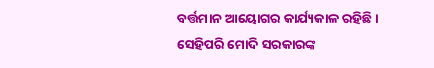ବର୍ତ୍ତମାନ ଆୟୋଗର କାର୍ଯ୍ୟକାଳ ରହିଛି ।
ସେହିପରି ମୋଦି ସରକାରଙ୍କ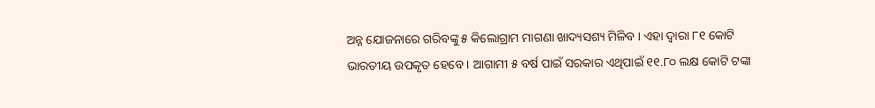ଅନ୍ନ ଯୋଜନାରେ ଗରିବଙ୍କୁ ୫ କିଲୋଗ୍ରାମ ମାଗଣା ଖାଦ୍ୟସଶ୍ୟ ମିଳିବ । ଏହା ଦ୍ବାରା ୮୧ କୋଟି ଭାରତୀୟ ଉପକୃତ ହେବେ । ଆଗାମୀ ୫ ବର୍ଷ ପାଇଁ ସରକାର ଏଥିପାଇଁ ୧୧.୮୦ ଲକ୍ଷ କୋଟି ଟଙ୍କା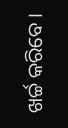ଖର୍ଚ୍ଚ କରିବେ ।